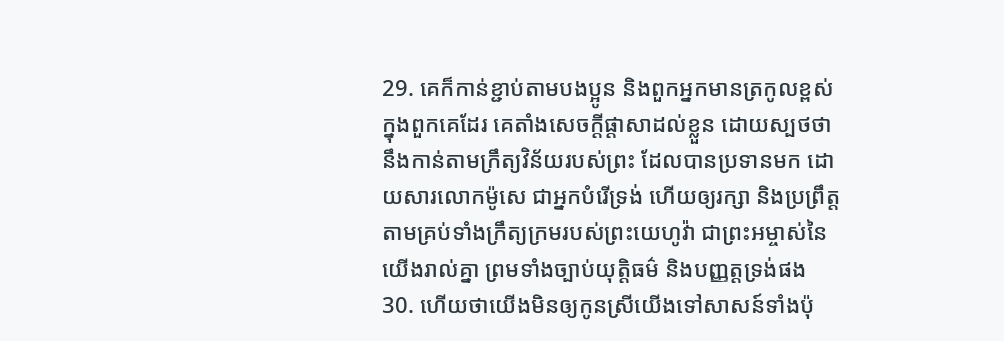29. គេក៏កាន់ខ្ជាប់តាមបងប្អូន និងពួកអ្នកមានត្រកូលខ្ពស់ក្នុងពួកគេដែរ គេតាំងសេចក្តីផ្តាសាដល់ខ្លួន ដោយស្បថថា នឹងកាន់តាមក្រឹត្យវិន័យរបស់ព្រះ ដែលបានប្រទានមក ដោយសារលោកម៉ូសេ ជាអ្នកបំរើទ្រង់ ហើយឲ្យរក្សា និងប្រព្រឹត្តតាមគ្រប់ទាំងក្រឹត្យក្រមរបស់ព្រះយេហូវ៉ា ជាព្រះអម្ចាស់នៃយើងរាល់គ្នា ព្រមទាំងច្បាប់យុត្តិធម៌ និងបញ្ញត្តទ្រង់ផង
30. ហើយថាយើងមិនឲ្យកូនស្រីយើងទៅសាសន៍ទាំងប៉ុ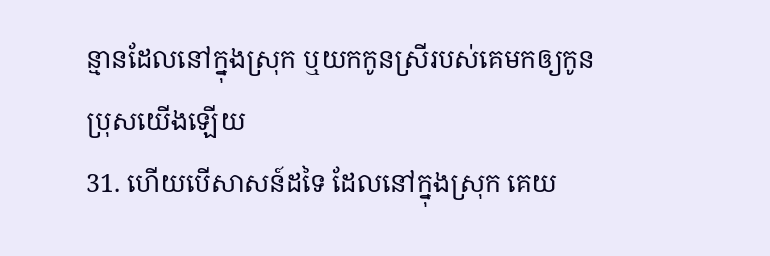ន្មានដែលនៅក្នុងស្រុក ឬយកកូនស្រីរបស់គេមកឲ្យកូនប្រុសយើងឡើយ
31. ហើយបើសាសន៍ដទៃ ដែលនៅក្នុងស្រុក គេយ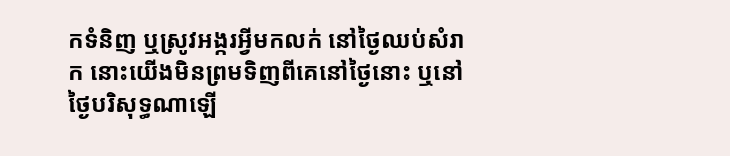កទំនិញ ឬស្រូវអង្ករអ្វីមកលក់ នៅថ្ងៃឈប់សំរាក នោះយើងមិនព្រមទិញពីគេនៅថ្ងៃនោះ ឬនៅថ្ងៃបរិសុទ្ធណាឡើ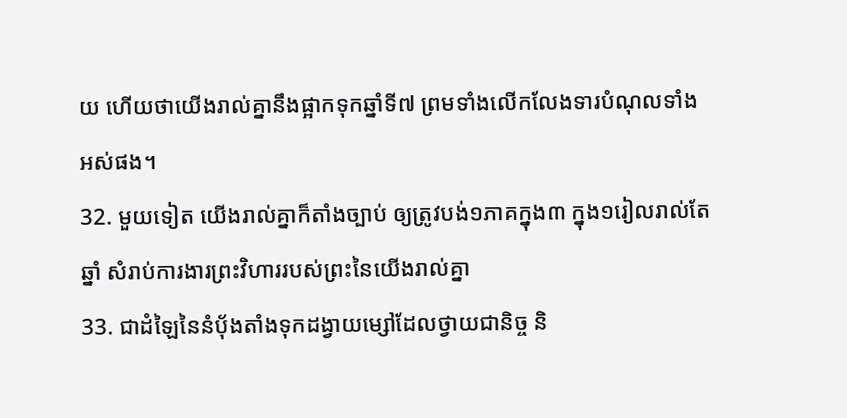យ ហើយថាយើងរាល់គ្នានឹងផ្អាកទុកឆ្នាំទី៧ ព្រមទាំងលើកលែងទារបំណុលទាំងអស់ផង។
32. មួយទៀត យើងរាល់គ្នាក៏តាំងច្បាប់ ឲ្យត្រូវបង់១ភាគក្នុង៣ ក្នុង១រៀលរាល់តែឆ្នាំ សំរាប់ការងារព្រះវិហាររបស់ព្រះនៃយើងរាល់គ្នា
33. ជាដំឡៃនៃនំបុ័ងតាំងទុកដង្វាយម្សៅដែលថ្វាយជានិច្ច និ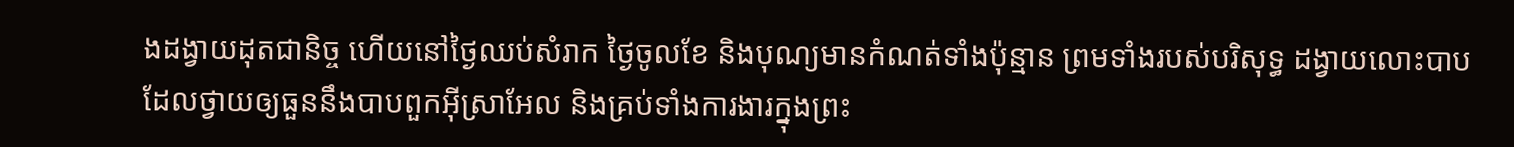ងដង្វាយដុតជានិច្ច ហើយនៅថ្ងៃឈប់សំរាក ថ្ងៃចូលខែ និងបុណ្យមានកំណត់ទាំងប៉ុន្មាន ព្រមទាំងរបស់បរិសុទ្ធ ដង្វាយលោះបាប ដែលថ្វាយឲ្យធួននឹងបាបពួកអ៊ីស្រាអែល និងគ្រប់ទាំងការងារក្នុងព្រះ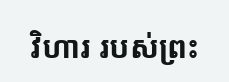វិហារ របស់ព្រះ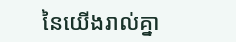នៃយើងរាល់គ្នា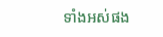ទាំងអស់ផង